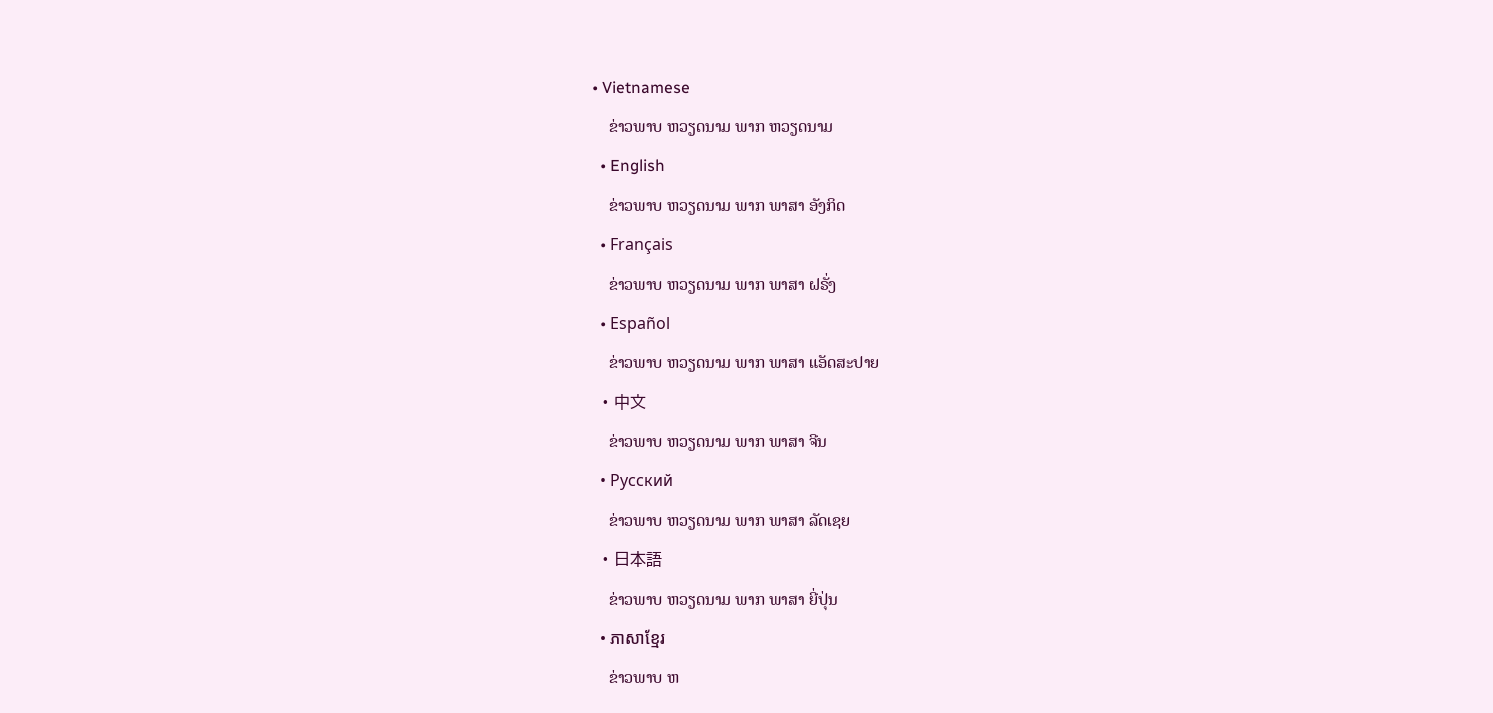• Vietnamese
    ຂ່າວພາບ ຫວຽດນາມ ພາກ ຫວຽດນາມ
  • English
    ຂ່າວພາບ ຫວຽດນາມ ພາກ ພາສາ ອັງກິດ
  • Français
    ຂ່າວພາບ ຫວຽດນາມ ພາກ ພາສາ ຝຣັ່ງ
  • Español
    ຂ່າວພາບ ຫວຽດນາມ ພາກ ພາສາ ແອັດສະປາຍ
  • 中文
    ຂ່າວພາບ ຫວຽດນາມ ພາກ ພາສາ ຈີນ
  • Русский
    ຂ່າວພາບ ຫວຽດນາມ ພາກ ພາສາ ລັດເຊຍ
  • 日本語
    ຂ່າວພາບ ຫວຽດນາມ ພາກ ພາສາ ຍີ່ປຸ່ນ
  • ភាសាខ្មែរ
    ຂ່າວພາບ ຫ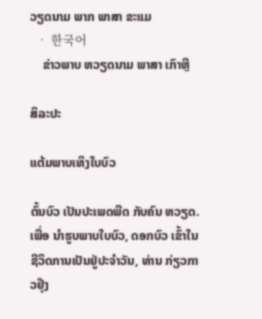ວຽດນາມ ພາກ ພາສາ ຂະແມ
  • 한국어
    ຂ່າວພາບ ຫວຽດນາມ ພາສາ ເກົາຫຼີ

ສິລະປະ

ແຕ້ມພາບເທິງໃບບົວ

ຕົ້ນບົວ ເປັນປະເພດພືດ ກັບຄົນ ຫວຽດ. ເພື່ອ ນຳຮູບພາບໃບບົວ, ດອກບົວ ເຂົ້າໃນຊີວິດການເປັນຢູ່ປະຈຳວັນ, ທ່ານ ກ່ຽວກາວຢຸ໊ງ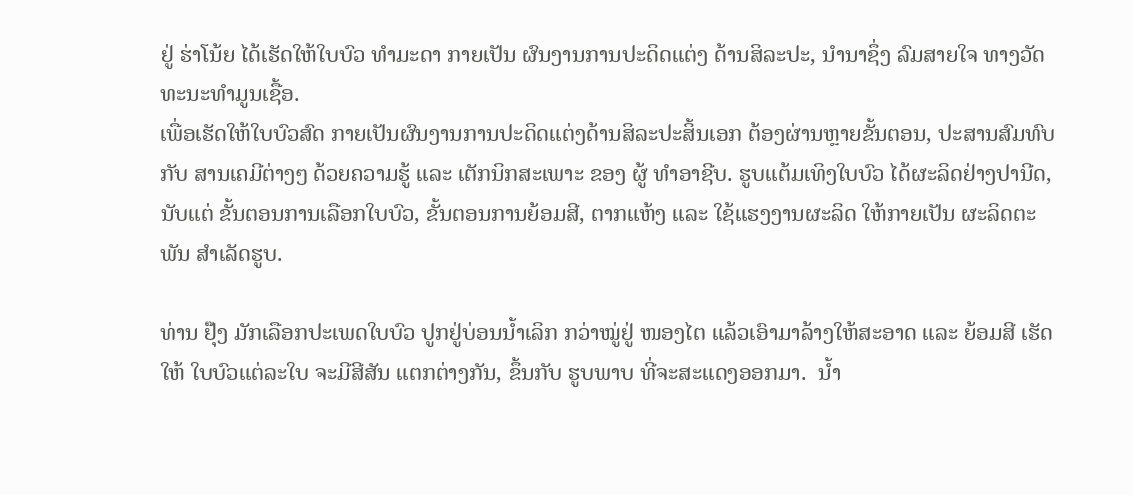ຢູ່ ຮ່າໂນ້ຍ ໄດ້ເຮັດໃຫ້ໃບບົວ ທຳມະດາ ກາຍເປັນ ຜົນງານການປະດິດແຕ່ງ ດ້ານສິລະປະ, ນໍານາຊຶ່ງ ລົມສາຍໃຈ ທາງວັດທະນະທຳມູນເຊື້ອ.
ເພື່ອເຮັດໃຫ້ໃບບົວສົດ ກາຍເປັນຜົນງານການປະດິດແຕ່ງດ້ານສິລະປະສິ້ນເອກ ຕ້ອງຜ່ານຫຼາຍຂັ້ນຕອນ, ປະສານສົມທົບ ກັບ ສານເຄມີຕ່າງໆ ດ້ວຍຄວາມຮູ້ ແລະ ເຕັກນິກສະເພາະ ຂອງ ຜູ້ ທຳອາຊີບ. ຮູບແຕ້ມເທິງໃບບົວ ໄດ້ຜະລິດຢ່າງປານີດ, ນັບແຕ່ ຂັ້ນຕອນການເລືອກໃບບົວ, ຂັ້ນຕອນການຍ້ອມສີ, ຕາກແຫ້ງ ແລະ ໃຊ້ແຮງງານຜະລິດ ໃຫ້ກາຍເປັນ ຜະລິດຕະພັນ ສຳເລັດຮູບ.

ທ່ານ ຢຸ໊ງ ມັກເລືອກປະເພດໃບບົວ ປູກຢູ່ບ່ອນນໍ້າເລິກ ກວ່າໝູ່ຢູ່ ໜອງໄຕ ແລ້ວເອົາມາລ້າງໃຫ້ສະອາດ ແລະ ຍ້ອມສີ ເຮັດໃຫ້ ໃບບົວແຕ່ລະໃບ ຈະມີສີສັນ ແຕກຕ່າງກັນ, ຂຶ້ນກັບ ຮູບພາບ ທີ່ຈະສະແດງອອກມາ.  ນໍ້າ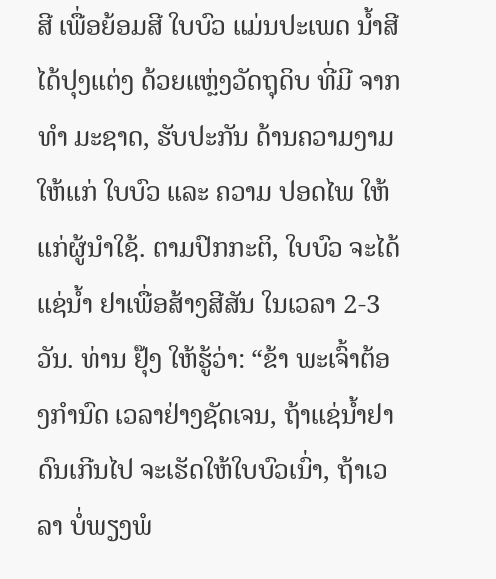ສີ ເພື່ອຍ້ອມສີ ໃບບົວ ແມ່ນປະເພດ ນໍ້າສີ ໄດ້ປຸງແຕ່ງ ດ້ວຍແຫຼ່ງວັດຖຸດິບ ທີ່ມີ ຈາກ ທຳ ມະຊາດ, ຮັບປະກັນ ດ້ານຄວາມງາມ ໃຫ້ແກ່ ໃບບົວ ແລະ ຄວາມ ປອດໄພ ໃຫ້ແກ່ຜູ້ນຳໃຊ້. ຕາມປົກກະຕິ, ໃບບົວ ຈະໄດ້ແຊ່ນໍ້າ ຢາເພື່ອສ້າງສີສັນ ໃນເວລາ 2-3 ວັນ. ທ່ານ ຢຸ໊ງ ໃຫ້ຮູ້ວ່າ: “ຂ້າ ພະເຈົ້າຕ້ອງກຳນົດ ເວລາຢ່າງຊັດເຈນ, ຖ້າແຊ່ນໍ້າຢາ ດົນເກີນໄປ ຈະເຮັດໃຫ້ໃບບົວເນົ່າ, ຖ້າເວລາ ບໍ່ພຽງພໍ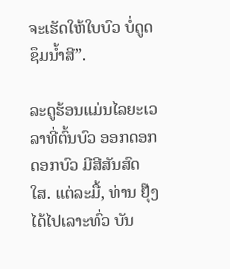ຈະເຮັດໃຫ້ໃບບົວ ບໍ່ດູດຊຶມນ້ຳສີ”.

ລະດູຮ້ອນແມ່ນໄລຍະເວລາທີ່ຕົ້ນບົວ ອອກດອກ ດອກບົວ ມີສີສັນສົດໃສ. ແຕ່ລະມື້, ທ່ານ ຢຸ໊ງ ໄດ້ໄປເລາະທົ່ວ ບັນ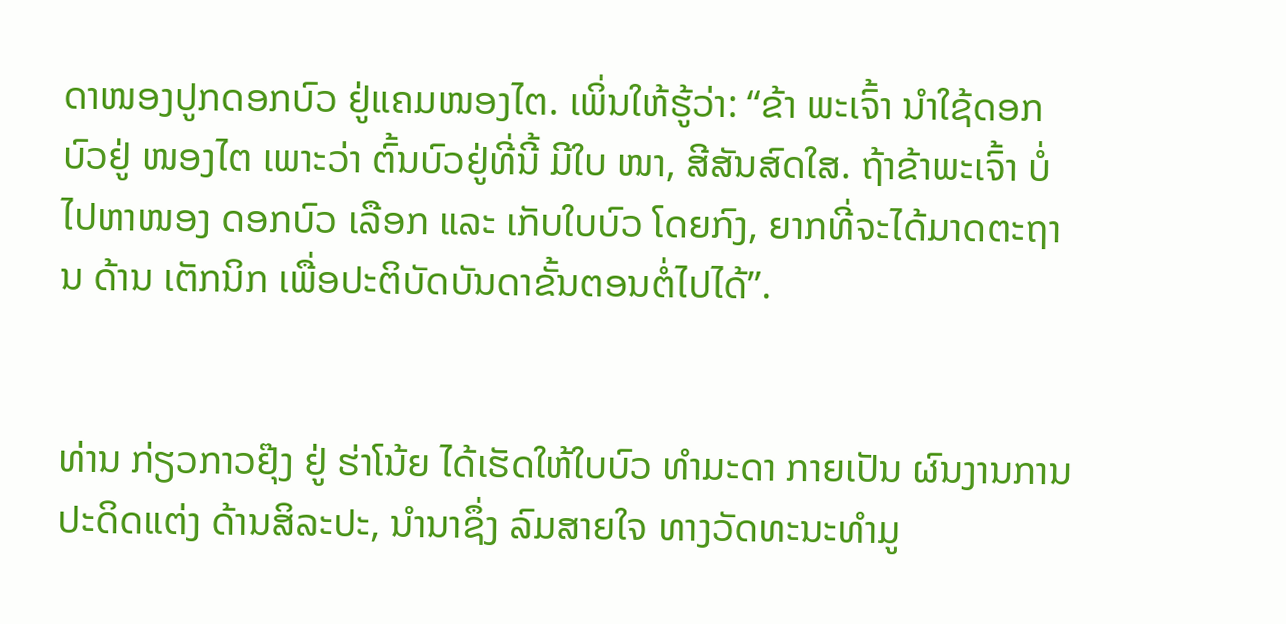ດາໜອງປູກດອກບົວ ຢູ່ແຄມໜອງໄຕ. ເພິ່ນໃຫ້ຮູ້ວ່າ: “ຂ້າ ພະເຈົ້າ ນຳໃຊ້ດອກບົວຢູ່ ໜອງໄຕ ເພາະວ່າ ຕົ້ນບົວຢູ່ທີ່ນີ້ ມີໃບ ໜາ, ສີສັນສົດໃສ. ຖ້າຂ້າພະເຈົ້າ ບໍ່ໄປຫາໜອງ ດອກບົວ ເລືອກ ແລະ ເກັບໃບບົວ ໂດຍກົງ, ຍາກທີ່ຈະໄດ້ມາດຕະຖານ ດ້ານ ເຕັກນິກ ເພື່ອປະຕິບັດບັນດາຂັ້ນຕອນຕໍ່ໄປໄດ້”.


ທ່ານ ກ່ຽວກາວຢຸ໊ງ ຢູ່ ຮ່າໂນ້ຍ ໄດ້ເຮັດໃຫ້ໃບບົວ ທຳມະດາ ກາຍເປັນ ຜົນງານການປະດິດແຕ່ງ ດ້ານສິລະປະ, ນໍານາຊຶ່ງ ລົມສາຍໃຈ ທາງວັດທະນະທຳມູ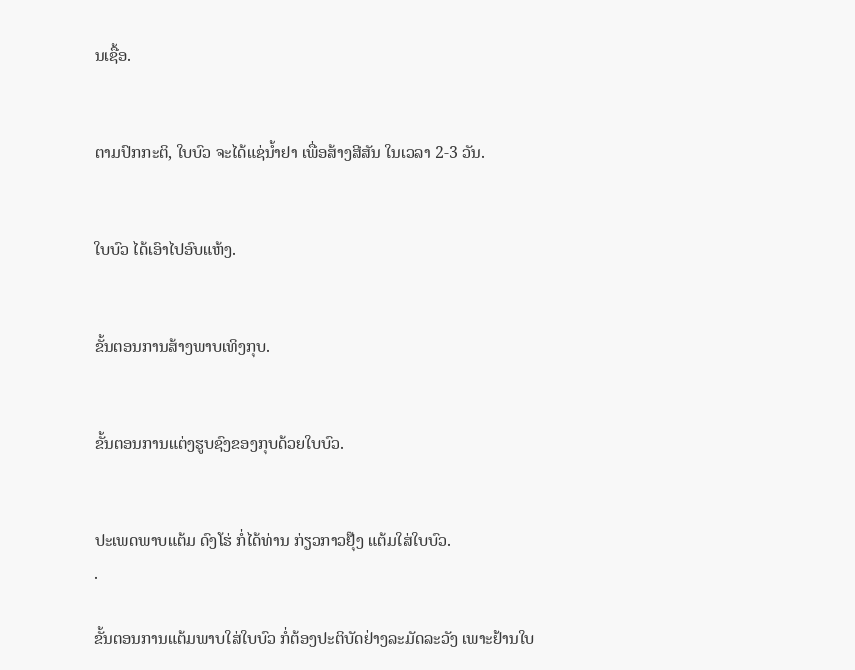ນເຊື້ອ.


ຕາມປົກກະຕິ, ໃບບົວ ຈະໄດ້ແຊ່ນໍ້າຢາ ເພື່ອສ້າງສີສັນ ໃນເວລາ 2-3 ວັນ.


ໃບບົວ ໄດ້ເອົາໄປອົບແຫ້ງ.


ຂັ້ນຕອນການສ້າງພາບເທິງກຸບ.


ຂັ້ນຕອນການແຕ່ງຮູບຊົງຂອງກຸບດ້ວຍໃບບົວ.


ປະເພດພາບແຕ້ມ ດົງໂຮ່ ກໍ່ໄດ້ທ່ານ ກ່ຽວກາວຢຸ໊ງ ແຕ້ມໃສ່ໃບບົວ.
.

ຂັ້ນຕອນການແຕ້ມພາບໃສ່ໃບບົວ ກໍ່ຕ້ອງປະຕິບັດຢ່າງລະມັດລະວັງ ເພາະຢ້ານໃບ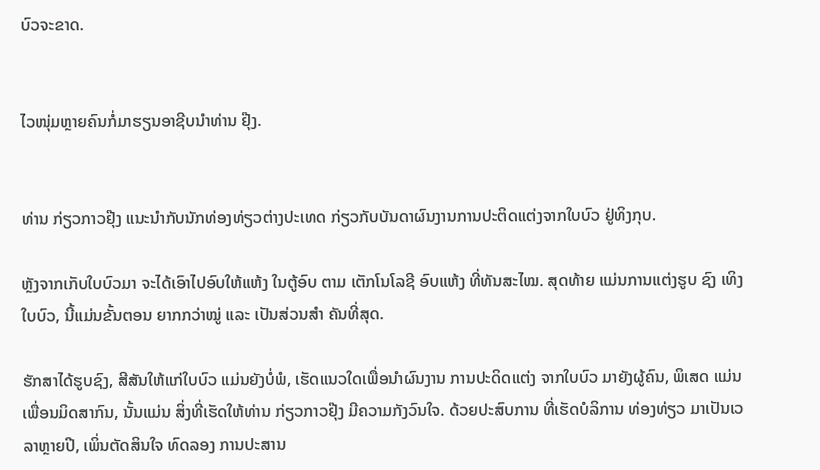ບົວຈະຂາດ.


ໄວໜຸ່ມຫຼາຍຄົນກໍ່ມາຮຽນອາຊີບນຳທ່ານ ຢຸ໊ງ.


ທ່ານ ກ່ຽວກາວຢຸ໊ງ ແນະນຳກັບນັກທ່ອງທ່ຽວຕ່າງປະເທດ ກ່ຽວກັບບັນດາຜົນງານການປະຕິດແຕ່ງຈາກໃບບົວ ຢູ່ທິງກຸບ.

ຫຼັງຈາກເກັບໃບບົວມາ ຈະໄດ້ເອົາໄປອົບໃຫ້ແຫ້ງ ໃນຕູ້ອົບ ຕາມ ເຕັກໂນໂລຊີ ອົບແຫ້ງ ທີ່ທັນສະໄໝ. ສຸດທ້າຍ ແມ່ນການແຕ່ງຮູບ ຊົງ ເທິງໃບບົວ, ນີ້ແມ່ນຂັ້ນຕອນ ຍາກກວ່າໝູ່ ແລະ ເປັນສ່ວນສຳ ຄັນທີ່ສຸດ.

ຮັກສາໄດ້ຮູບຊົງ, ສີສັນໃຫ້ແກ່ໃບບົວ ແມ່ນຍັງບໍ່ພໍ, ເຮັດແນວໃດເພື່ອນຳຜົນງານ ການປະດິດແຕ່ງ ຈາກໃບບົວ ມາຍັງຜູ້ຄົນ, ພິເສດ ແມ່ນເພື່ອນມິດສາກົນ, ນັ້ນແມ່ນ ສິ່ງທີ່ເຮັດໃຫ້ທ່ານ ກ່ຽວກາວຢຸ໊ງ ມີຄວາມກັງວົນໃຈ. ດ້ວຍປະສົບການ ທີ່ເຮັດບໍລິການ ທ່ອງທ່ຽວ ມາເປັນເວລາຫຼາຍປີ, ເພິ່ນຕັດສິນໃຈ ທົດລອງ ການປະສານ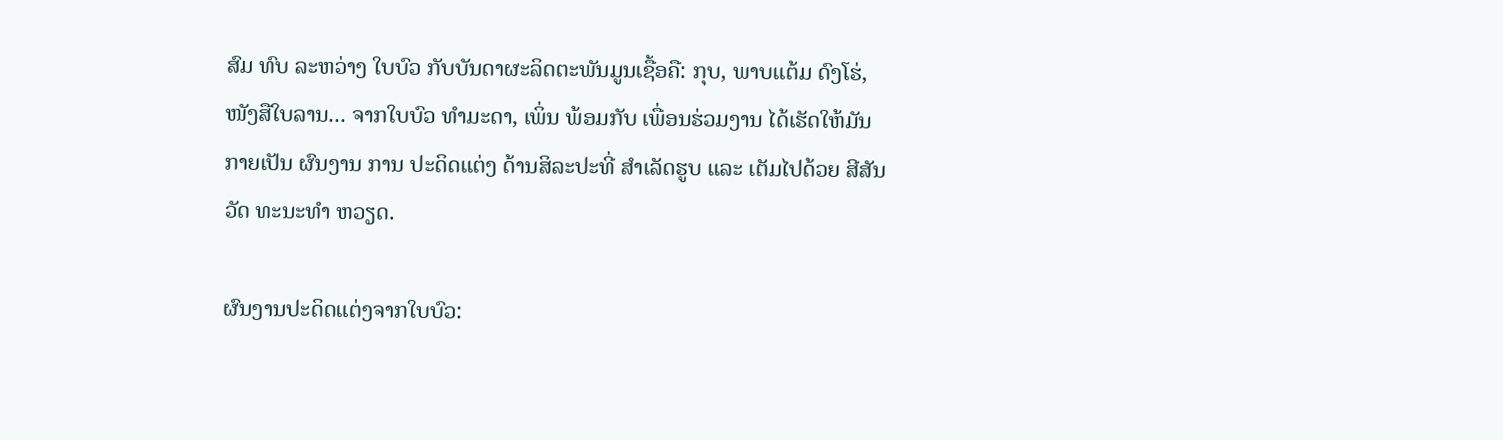ສົມ ທົບ ລະຫວ່າງ ໃບບົວ ກັບບັນດາຜະລິດຕະພັນມູນເຊື້ອຄື: ກຸບ, ພາບແຕ້ມ ດົງໂຮ່, ໜັງສືໃບລານ... ຈາກໃບບົວ ທຳມະດາ, ເພິ່ນ ພ້ອມກັບ ເພື່ອນຮ່ວມງານ ໄດ້ເຮັດໃຫ້ມັນກາຍເປັນ ຜົນງານ ການ ປະດິດແຕ່ງ ດ້ານສິລະປະທີ່ ສຳເລັດຮູບ ແລະ ເຕັມໄປດ້ວຍ ສີສັນ ວັດ ທະນະທຳ ຫວຽດ.

ຜົນງານປະດິດແຕ່ງຈາກໃບບົວ: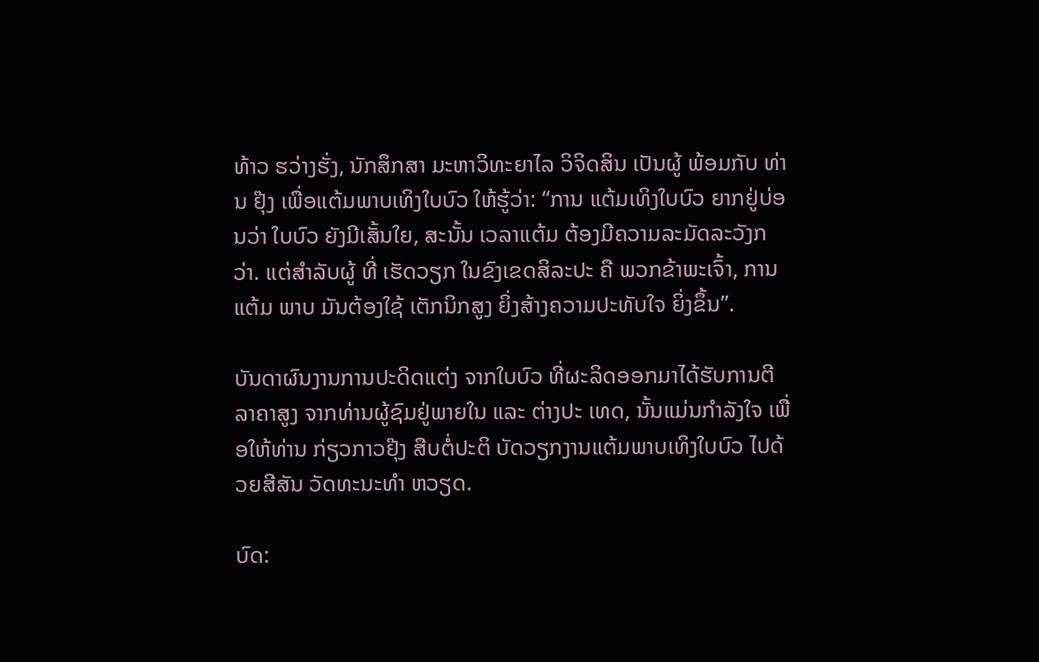ທ້າວ ຮວ່າງຮັ່ງ, ນັກສຶກສາ ມະຫາວິທະຍາໄລ ວິຈິດສິນ ເປັນຜູ້ ພ້ອມກັບ ທ່ານ ຢຸ໊ງ ເພື່ອແຕ້ມພາບເທິງໃບບົວ ໃຫ້ຮູ້ວ່າ: “ການ ແຕ້ມເທິງໃບບົວ ຍາກຢູ່ບ່ອນວ່າ ໃບບົວ ຍັງມີເສັ້ນໃຍ, ສະນັ້ນ ເວລາແຕ້ມ ຕ້ອງມີຄວາມລະມັດລະວັງກວ່າ. ແຕ່ສຳລັບຜູ້ ທີ່ ເຮັດວຽກ ໃນຂົງເຂດສິລະປະ ຄື ພວກຂ້າພະເຈົ້າ, ການແຕ້ມ ພາບ ມັນຕ້ອງໃຊ້ ເຕັກນິກສູງ ຍິ່ງສ້າງຄວາມປະທັບໃຈ ຍິ່ງຂຶ້ນ”.

ບັນດາຜົນງານການປະດິດແຕ່ງ ຈາກໃບບົວ ທີ່ຜະລິດອອກມາໄດ້ຮັບການຕີລາຄາສູງ ຈາກທ່ານຜູ້ຊົມຢູ່ພາຍໃນ ແລະ ຕ່າງປະ ເທດ, ນັ້ນແມ່ນກຳລັງໃຈ ເພື່ອໃຫ້ທ່ານ ກ່ຽວກາວຢຸ໊ງ ສືບຕໍ່ປະຕິ ບັດວຽກງານແຕ້ມພາບເທິງໃບບົວ ໄປດ້ວຍສີສັນ ວັດທະນະທໍາ ຫວຽດ.

ບົດ: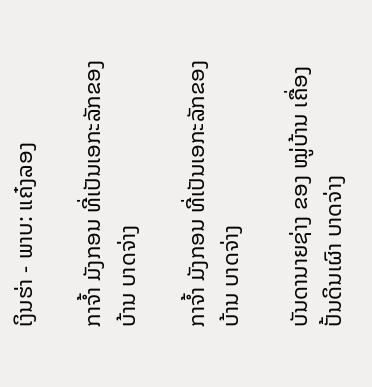ເງິນຮ່າ - ພາບ: ແຄ໋ງລອງ

ກາຈໍ້າ ມັງກອນ ທີ່ເປັນເອກະລັກຂອງບ້ານ ບາດຈ່າງ

ກາຈໍ້າ ມັງກອນ ທີ່ເປັນເອກະລັກຂອງບ້ານ ບາດຈ່າງ

ບັນດານາຍຊ່າງ ຂອງ ໝູ່ບ້ານ ເຄື່ອງປັ້ນດິນເຜົາ ບາດຈ່າງ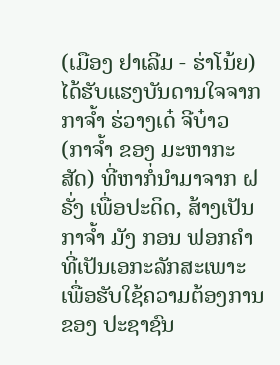(ເມືອງ ຢາເລີມ - ຮ່າໂນ້ຍ) ໄດ້ຮັບແຮງບັນດານໃຈຈາກ ກາຈໍ້າ ຮ່ວາງເດ໋ ຈີບ໋າວ  (ກາຈໍ້າ ຂອງ ມະຫາກະສັດ) ທີ່ຫາກໍ່ນຳມາຈາກ ຝຣັ່ງ ເພື່ອປະດິດ, ສ້າງເປັນ ກາຈໍ້າ ມັງ ກອນ ຟອກຄຳ ທີ່ເປັນເອກະລັກສະເພາະ ເພື່ອຮັບໃຊ້ຄວາມຕ້ອງການ ຂອງ ປະຊາຊົນ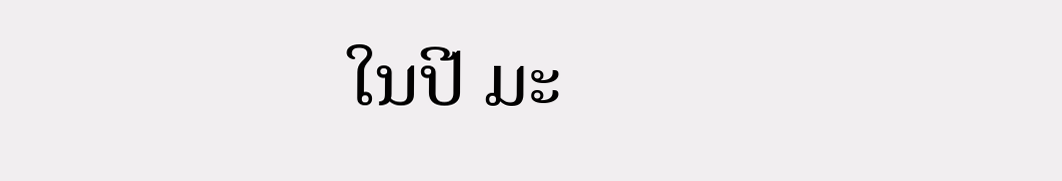ໃນປີ ມະ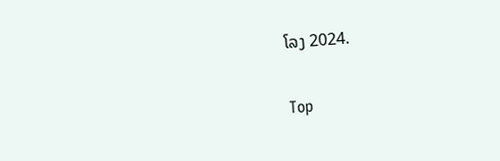ໂລງ 2024.

Top